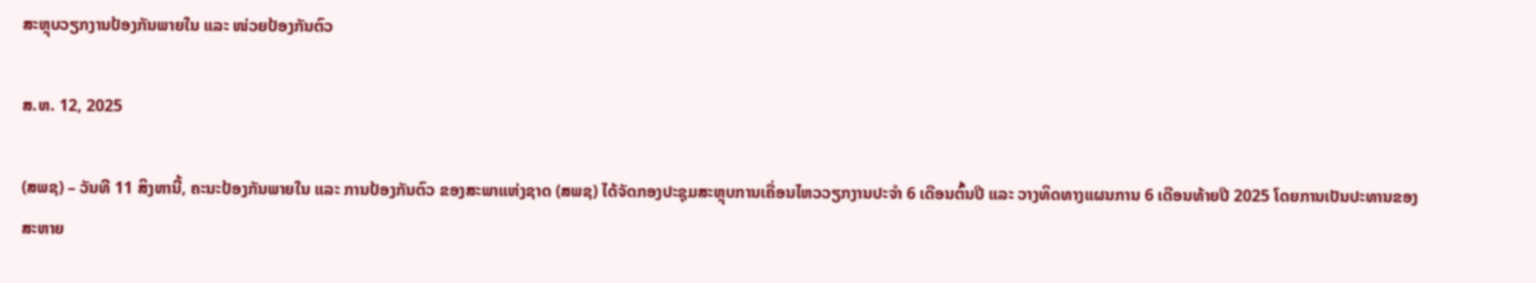ສະຫຼຸບວຽກງານປ້ອງກັນພາຍໃນ ແລະ ໜ່ວຍປ້ອງກັນຕົວ

ສ.ຫ. 12, 2025

(ສພຊ) – ວັນທີ 11 ສິງຫານີ້, ຄະນະປ້ອງກັນພາຍໃນ ແລະ ການປ້ອງກັນຕົວ ຂອງສະພາແຫ່ງຊາດ (ສພຊ) ໄດ້ຈັດກອງປະຊຸມສະຫຼຸບການເຄື່ອນໄຫວວຽກງານປະຈໍາ 6 ເດືອນຕົ້ນປີ ແລະ ວາງທິດທາງແຜນການ 6 ເດືອນທ້າຍປີ 2025 ໂດຍການເປັນປະທານຂອງສະຫາຍ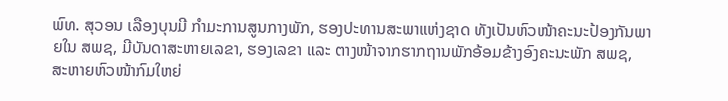ພົທ. ສຸວອນ ເລືອງບຸນມີ ກຳມະການສູນກາງພັກ, ຮອງປະທານສະພາແຫ່ງຊາດ ທັງເປັນຫົວໜ້າຄະນະປ້ອງກັນພາຍໃນ ສພຊ, ມີບັນດາສະຫາຍເລຂາ, ຮອງເລຂາ ແລະ ຕາງໜ້າຈາກຮາກຖານພັກອ້ອມຂ້າງອົງຄະນະພັກ ສພຊ, ສະຫາຍຫົວໜ້າກົມໃຫຍ່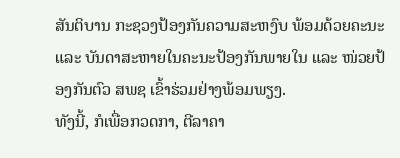ສັນຕິບານ ກະຊວງປ້ອງກັນຄວາມສະຫງົບ ພ້ອມດ້ວຍຄະນະ ແລະ ບັນດາສະຫາຍໃນຄະນະປ້ອງກັນພາຍໃນ ແລະ ໜ່ວຍປ້ອງກັນຕົວ ສພຊ ເຂົ້າຮ່ວມຢ່າງພ້ອມພຽງ.
ທັງນີ້, ກໍເພື່ອກວດກາ, ຕີລາຄາ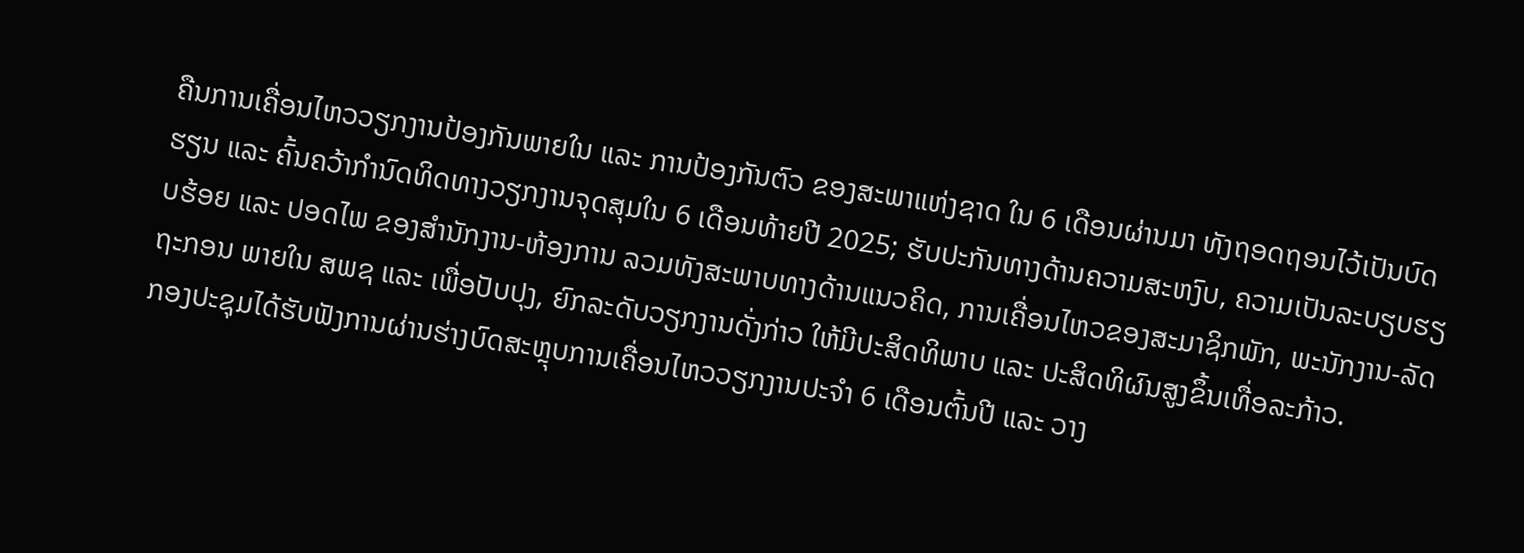ຄືນການເຄື່ອນໄຫວວຽກງານປ້ອງກັນພາຍໃນ ແລະ ການປ້ອງກັນຕົວ ຂອງສະພາແຫ່ງຊາດ ໃນ 6 ເດືອນຜ່ານມາ ທັງຖອດຖອນໄວ້ເປັນບົດຮຽນ ແລະ ຄົ້ນຄວ້າກໍານົດທິດທາງວຽກງານຈຸດສຸມໃນ 6 ເດືອນທ້າຍປີ 2025; ຮັບປະກັນທາງດ້ານຄວາມສະຫງົບ, ຄວາມເປັນລະບຽບຮຽບຮ້ອຍ ແລະ ປອດໄພ ຂອງສໍານັກງານ-ຫ້ອງການ ລວມທັງສະພາບທາງດ້ານແນວຄິດ, ການເຄື່ອນໄຫວຂອງສະມາຊິກພັກ, ພະນັກງານ-ລັດຖະກອນ ພາຍໃນ ສພຊ ແລະ ເພື່ອປັບປຸງ, ຍົກລະດັບວຽກງານດັ່ງກ່າວ ໃຫ້ມີປະສິດທິພາບ ແລະ ປະສິດທິຜົນສູງຂຶ້ນເທື່ອລະກ້າວ.
ກອງປະຊຸມໄດ້ຮັບຟັງການຜ່ານຮ່າງບົດສະຫຼຸບການເຄື່ອນໄຫວວຽກງານປະຈໍາ 6 ເດືອນຕົ້ນປີ ແລະ ວາງ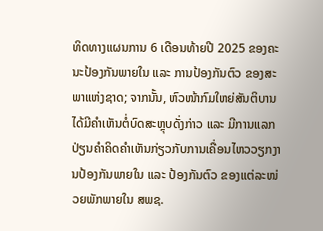ທິດທາງແຜນການ 6 ເດືອນທ້າຍປີ 2025 ຂອງຄະນະປ້ອງກັນພາຍໃນ ແລະ ການປ້ອງກັນຕົວ ຂອງສະພາແຫ່ງຊາດ; ຈາກນັ້ນ, ຫົວໜ້າກົມໃຫຍ່ສັນຕິບານ ໄດ້ມີຄຳເຫັນຕໍ່ບົດສະຫຼຸບດັ່ງກ່າວ ແລະ ມີການແລກປ່ຽນຄຳຄິດຄຳເຫັນກ່ຽວກັບການເຄື່ອນໄຫວວຽກງານປ້ອງກັນພາຍໃນ ແລະ ປ້ອງກັນຕົວ ຂອງແຕ່ລະໜ່ວຍພັກພາຍໃນ ສພຊ.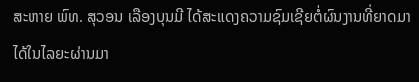ສະຫາຍ ພົທ. ສຸວອນ ເລືອງບຸນມີ ໄດ້ສະແດງຄວາມຊົມເຊີຍຕໍ່ຜົນງານທີ່ຍາດມາໄດ້ໃນໄລຍະຜ່ານມາ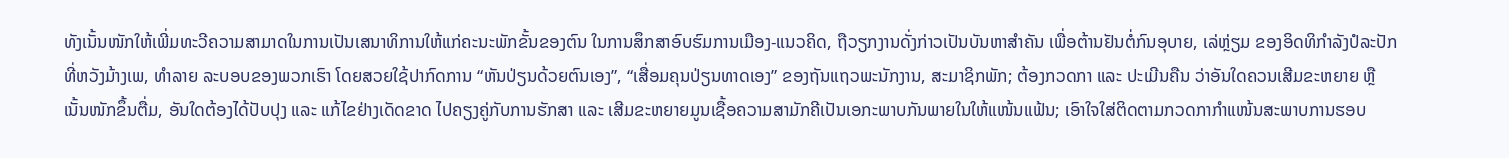ທັງເນັ້ນໜັກໃຫ້ເພີ່ມທະວີຄວາມສາມາດໃນການເປັນເສນາທິການໃຫ້ແກ່ຄະນະພັກຂັ້ນຂອງຕົນ ໃນການສຶກສາອົບຮົມການເມືອງ-ແນວຄິດ, ຖືວຽກງານດັ່ງກ່າວເປັນບັນຫາສໍາຄັນ ເພື່ອຕ້ານຢັນຕໍ່ກົນອຸບາຍ, ເລ່ຫຼ່ຽມ ຂອງອິດທິກຳລັງປໍລະປັກ ທີ່ຫວັງມ້າງເພ, ທໍາລາຍ ລະບອບຂອງພວກເຮົາ ໂດຍສວຍໃຊ້ປາກົດການ “ຫັນປ່ຽນດ້ວຍຕົນເອງ”, “ເສື່ອມຄຸນປ່ຽນທາດເອງ” ຂອງຖັນແຖວພະນັກງານ, ສະມາຊິກພັກ; ຕ້ອງກວດກາ ແລະ ປະເມີນຄືນ ວ່າອັນໃດຄວນເສີມຂະຫຍາຍ ຫຼື ເນັ້ນໜັກຂຶ້ນຕື່ມ, ອັນໃດຕ້ອງໄດ້ປັບປຸງ ແລະ ແກ້ໄຂຢ່າງເດັດຂາດ ໄປຄຽງຄູ່ກັບການຮັກສາ ແລະ ເສີມຂະຫຍາຍມູນເຊື້ອຄວາມສາມັກຄີເປັນເອກະພາບກັນພາຍໃນໃຫ້ແໜ້ນແຟ້ນ; ເອົາໃຈໃສ່ຕິດຕາມກວດກາກຳແໜ້ນສະພາບການຮອບ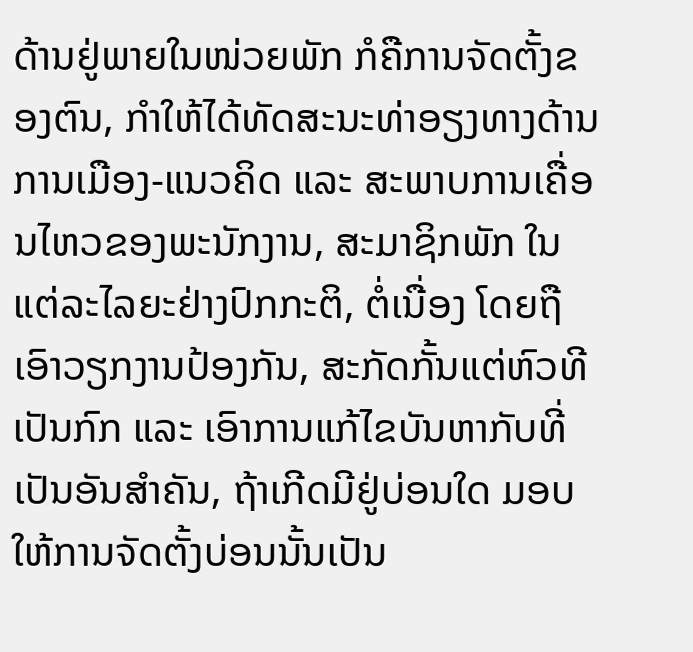ດ້ານຢູ່ພາຍໃນໜ່ວຍພັກ ກໍຄືການຈັດຕັ້ງຂອງຕົນ, ກຳໃຫ້ໄດ້ທັດສະນະທ່າອຽງທາງດ້ານການເມືອງ-ແນວຄິດ ແລະ ສະພາບການເຄື່ອນໄຫວຂອງພະນັກງານ, ສະມາຊິກພັກ ໃນແຕ່ລະໄລຍະຢ່າງປົກກະຕິ, ຕໍ່ເນື່ອງ ໂດຍຖືເອົາວຽກງານປ້ອງກັນ, ສະກັດກັ້ນແຕ່ຫົວທີ ເປັນກົກ ແລະ ເອົາການແກ້ໄຂບັນຫາກັບທີ່ ເປັນອັນສໍາຄັນ, ຖ້າເກີດມີຢູ່ບ່ອນໃດ ມອບໃຫ້ການຈັດຕັ້ງບ່ອນນັ້ນເປັນ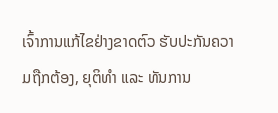ເຈົ້າການແກ້ໄຂຢ່າງຂາດຕົວ ຮັບປະກັນຄວາມຖືກຕ້ອງ, ຍຸຕິທຳ ແລະ ທັນການ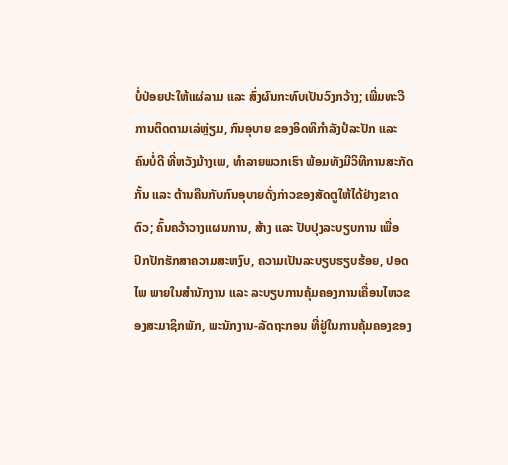ບໍ່ປ່ອຍປະໃຫ້ແຜ່ລາມ ແລະ ສົ່ງຜົນກະທົບເປັນວົງກວ້າງ; ເພີ່ມທະວີການຕິດຕາມເລ່ຫຼ່ຽມ, ກົນອຸບາຍ ຂອງອິດທິກຳລັງປໍລະປັກ ແລະ ຄົນບໍ່ດີ ທີ່ຫວັງມ້າງເພ, ທໍາລາຍພວກເຮົາ ພ້ອມທັງມີວິທີການສະກັດກັ້ນ ແລະ ຕ້ານຄືນກັບກົນອຸບາຍດັ່ງກ່າວຂອງສັດຕູໃຫ້ໄດ້ຢ່າງຂາດຕົວ; ຄົ້ນຄວ້າວາງແຜນການ, ສ້າງ ແລະ ປັບປຸງລະບຽບການ ເພື່ອປົກປັກຮັກສາຄວາມສະຫງົບ, ຄວາມເປັນລະບຽບຮຽບຮ້ອຍ, ປອດໄພ ພາຍໃນສໍານັກງານ ແລະ ລະບຽບການຄຸ້ມຄອງການເຄື່ອນໄຫວຂອງສະມາຊິກພັກ, ພະນັກງານ-ລັດຖະກອນ ທີ່ຢູ່ໃນການຄຸ້ມຄອງຂອງ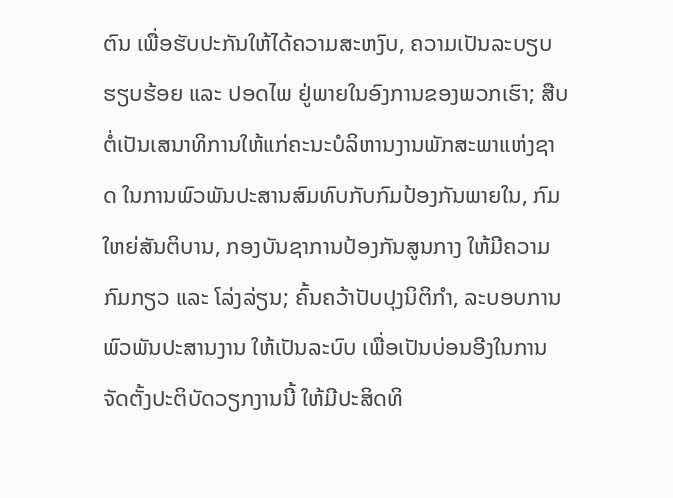ຕົນ ເພື່ອຮັບປະກັນໃຫ້ໄດ້ຄວາມສະຫງົບ, ຄວາມເປັນລະບຽບຮຽບຮ້ອຍ ແລະ ປອດໄພ ຢູ່ພາຍໃນອົງການຂອງພວກເຮົາ; ສືບຕໍ່ເປັນເສນາທິການໃຫ້ແກ່ຄະນະບໍລິຫານງານພັກສະພາແຫ່ງຊາດ ໃນການພົວພັນປະສານສົມທົບກັບກົມປ້ອງກັນພາຍໃນ, ກົມໃຫຍ່ສັນຕິບານ, ກອງບັນຊາການປ້ອງກັນສູນກາງ ໃຫ້ມີຄວາມກົມກຽວ ແລະ ໂລ່ງລ່ຽນ; ຄົ້ນຄວ້າປັບປຸງນິຕິກຳ, ລະບອບການພົວພັນປະສານງານ ໃຫ້ເປັນລະບົບ ເພື່ອເປັນບ່ອນອີງໃນການຈັດຕັ້ງປະຕິບັດວຽກງານນີ້ ໃຫ້ມີປະສິດທິ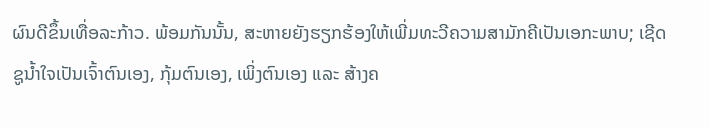ຜົນດີຂຶ້ນເທື່ອລະກ້າວ. ພ້ອມກັນນັ້ນ, ສະຫາຍຍັງຮຽກຮ້ອງໃຫ້ເພີ່ມທະວີຄວາມສາມັກຄີເປັນເອກະພາບ; ເຊີດຊູນໍ້າໃຈເປັນເຈົ້າຕົນເອງ, ກຸ້ມຕົນເອງ, ເພິ່ງຕົນເອງ ແລະ ສ້າງຄ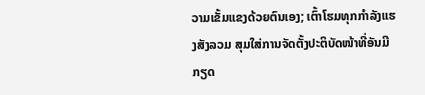ວາມເຂັ້ມແຂງດ້ວຍຕົນເອງ; ເຕົ້າໂຮມທຸກກໍາລັງແຮງສັງລວມ ສຸມໃສ່ການຈັດຕັ້ງປະຕິບັດໜ້າທີ່ອັນມີກຽດ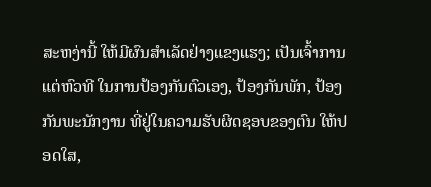ສະຫງ່ານີ້ ໃຫ້ມີຜົນສໍາເລັດຢ່າງແຂງແຮງ; ເປັນເຈົ້າການແຕ່ຫົວທີ ໃນການປ້ອງກັນຕົວເອງ, ປ້ອງກັນພັກ, ປ້ອງກັນພະນັກງານ ທີ່ຢູ່ໃນຄວາມຮັບຜິດຊອບຂອງຕົນ ໃຫ້ປອດໃສ,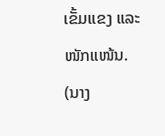ເຂັ້ມແຂງ ແລະ ໜັກແໜ້ນ.
(ນາງ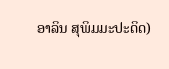ອາລິນ ສຸພິມມະປະດິດ)